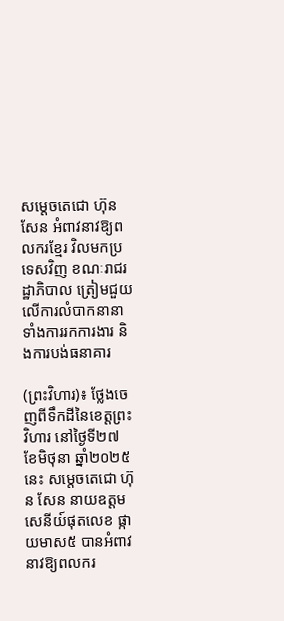សម្តេចតេជោ ហ៊ុន សែន អំពាវនាវឱ្យពលករខ្មែរ វិលមកប្រទេសវិញ ខណៈរាជរដ្ឋាភិបាល ត្រៀមជួយលើការលំបាកនានា ទាំងការរកការងារ និងការបង់ធនាគារ

(ព្រះវិហារ)៖ ថ្លែងចេញពីទឹកដីនៃខេត្ដព្រះវិហារ នៅថ្ងៃទី២៧ ខែមិថុនា ឆ្នាំ២០២៥នេះ សម្តេចតេជោ ហ៊ុន សែន នាយឧត្តមសេនីយ៍ផុតលេខ ផ្កាយមាស៥ បានអំពាវនាវឱ្យពលករ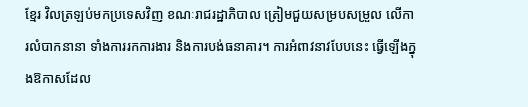ខ្មែរ វិលត្រឡប់មកប្រទេសវិញ ខណៈរាជរដ្ឋាភិបាល ត្រៀមជួយសម្របសម្រួល លើការលំបាកនានា ទាំងការរកការងារ និងការបង់ធនាគារ។ ការអំពាវនាវបែបនេះ ធ្វើឡើងក្នុងឱកាសដែល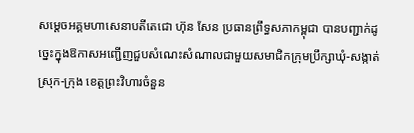សម្ដេចអគ្គមហាសេនាបតីតេជោ ហ៊ុន សែន ប្រធានព្រឹទ្ធសភាកម្ពុជា បានបញ្ជាក់ដូច្នេះក្នុងឱកាសអញ្ជើញជួបសំណេះសំណាលជាមួយសមាជិកក្រុមប្រឹក្សាឃុំ-សង្កាត់ ស្រុក-ក្រុង ខេត្តព្រះវិហារចំនួន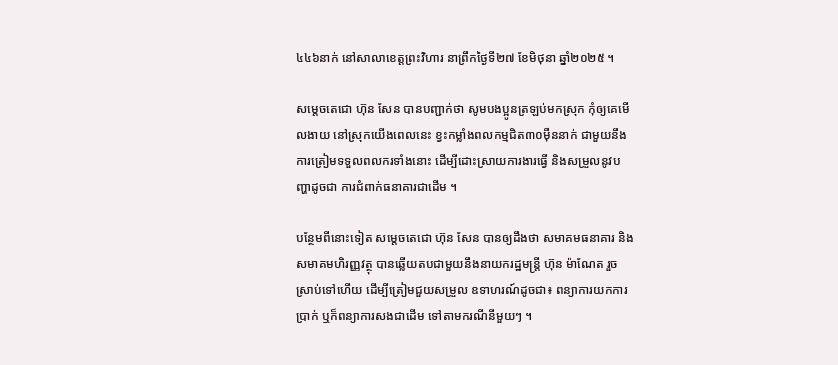៤៤៦នាក់ នៅសាលាខេត្តព្រះវិហារ នាព្រឹកថ្ងៃទី២៧ ខែមិថុនា ឆ្នាំ២០២៥ ។

សម្តេចតេជោ ហ៊ុន សែន បានបញ្ជាក់ថា សូមបងប្អូនត្រឡប់មកស្រុក កុំឲ្យគេមើលងាយ នៅស្រុកយើងពេលនេះ ខ្វះកម្លាំងពលកម្មជិត៣០ម៉ឺននាក់ ជាមួយនឹងការត្រៀមទទួលពលករទាំងនោះ ដើម្បីដោះស្រាយការងារធ្វើ និងសម្រួលនូវបញ្ហាដូចជា ការជំពាក់ធនាគារជាដើម ។

បន្ថែមពីនោះទៀត សម្តេចតេជោ ហ៊ុន សែន បានឲ្យដឹងថា សមាគមធនាគារ និងសមាគមហិរញ្ញវត្ថុ បានឆ្លើយតបជាមួយនឹងនាយករដ្ឋមន្ដ្រី ហ៊ុន ម៉ាណែត រួចស្រាប់ទៅហើយ ដើម្បីត្រៀមជួយសម្រួល ឧទាហរណ៍ដូចជា៖ ពន្យាការយកការប្រាក់ ឬក៏ពន្យាការសងជាដើម ទៅតាមករណីនីមួយៗ ។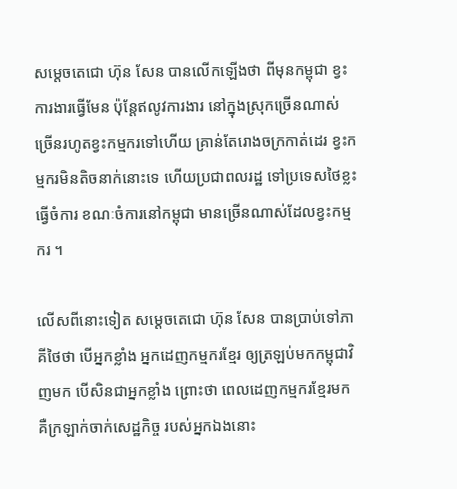សម្តេចតេជោ ហ៊ុន សែន បានលើកឡើងថា ពីមុនកម្ពុជា ខ្វះការងារធ្វើមែន ប៉ុន្ដែឥលូវការងារ នៅក្នុងស្រុកច្រើនណាស់ ច្រើនរហូតខ្វះកម្មករទៅហើយ គ្រាន់តែរោងចក្រកាត់ដេរ ខ្វះកម្មករមិនតិចនាក់នោះទេ ហើយប្រជាពលរដ្ឋ ទៅប្រទេសថៃខ្លះធ្វើចំការ ខណៈចំការនៅកម្ពុជា មានច្រើនណាស់ដែលខ្វះកម្មករ ។

លើសពីនោះទៀត សម្តេចតេជោ ហ៊ុន សែន បានប្រាប់ទៅភាគីថៃថា បើអ្នកខ្លាំង អ្នកដេញកម្មករខ្មែរ ឲ្យត្រឡប់មកកម្ពុជាវិញមក បើសិនជាអ្នកខ្លាំង ព្រោះថា ពេលដេញកម្មករខ្មែរមក គឺក្រឡាក់ចាក់សេដ្ឋកិច្ច របស់អ្នកឯងនោះ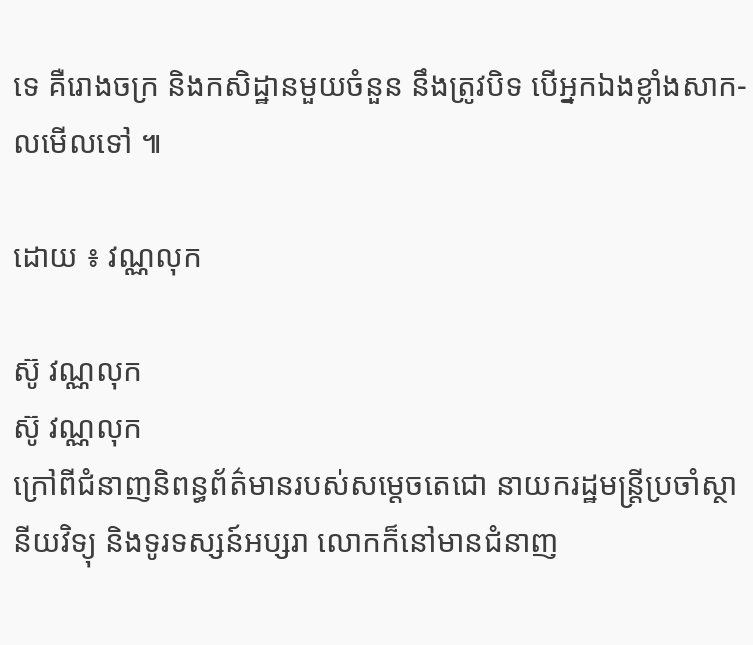ទេ គឺរោងចក្រ និងកសិដ្ឋានមួយចំនួន នឹងត្រូវបិទ បើអ្នកឯងខ្លាំងសាក-លមើលទៅ ៕

ដោយ ៖ វណ្ណលុក

ស៊ូ វណ្ណលុក
ស៊ូ វណ្ណលុក
ក្រៅពីជំនាញនិពន្ធព័ត៌មានរបស់សម្ដេចតេជោ នាយករដ្ឋមន្ត្រីប្រចាំស្ថានីយវិទ្យុ និងទូរទស្សន៍អប្សរា លោកក៏នៅមានជំនាញ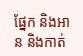ផ្នែក និងអាន និងកាត់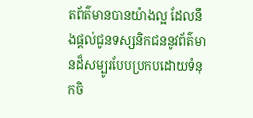តព័ត៌មានបានយ៉ាងល្អ ដែលនឹងផ្ដល់ជូនទស្សនិកជននូវព័ត៌មានដ៏សម្បូរបែបប្រកបដោយទំនុកចិ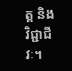ត្ត និងវិជ្ជាជីវៈ។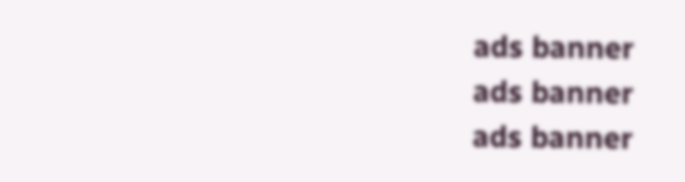ads banner
ads banner
ads banner